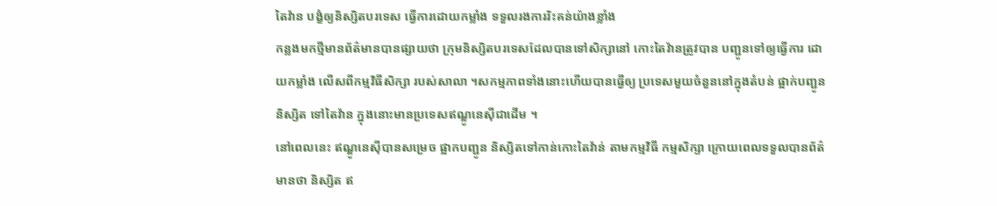តៃវ៉ាន បង្ខំឲ្យនិស្សិតបរទេស ធ្វើការដោយកម្លាំង ទទួលរងការរិះគន់យ៉ាងខ្លាំង
កន្លងមកថ្មីមានព័ត៌មានបានផ្សាយថា ក្រុមនិស្សិតបរទេសដែលបានទៅសិក្សានៅ កោះតៃវ៉ានត្រូវបាន បញ្ជូនទៅឲ្យធ្វើការ ដោយកម្លាំង លើសពីកម្មវិធីសិក្សា របស់សាលា ។សកម្មភាពទាំងនោះហើយបានធ្វើឲ្យ ប្រទេសមួយចំនួននៅក្នុងតំបន់ ផ្អាក់បញ្ជូននិស្សិត ទៅតៃវ៉ាន ក្នុងនោះមានប្រទេសឥណ្ឌូនេស៊ីជាដើម ។
នៅពេលនេះ ឥណ្ឌូនេស៊ីបានសម្រេច ផ្អាកបញ្ជូន និស្សិតទៅកាន់កោះតៃវ៉ាន់ តាមកម្មវិធី កម្មសិក្សា ក្រោយពេលទទួលបានព័ត៌មានថា និស្សិត ឥ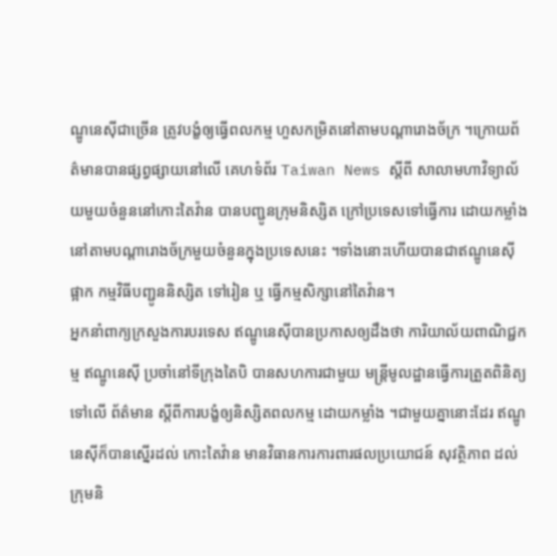ណ្ឌូនេស៊ីជាច្រើន ត្រូវបង្ខំឲ្យធ្វើពលកម្ម ហួសកម្រិតនៅតាមបណ្តារោងច័ក្រ ។ក្រោយព័ត៌មានបានផ្សព្វផ្សាយនៅលើ គេហទំព័រ Taiwan News ស្តីពី សាលាមហាវិទ្យាល័យមួយចំនួននៅកោះតៃវ៉ាន បានបញ្ជូនក្រុមនិស្សិត ក្រៅប្រទេសទៅធ្វើការ ដោយកម្លាំង នៅតាមបណ្តារោងច័ក្រមួយចំនួនក្នុងប្រទេសនេះ ។ទាំងនោះហើយបានជាឥណ្ឌូនេស៊ី ផ្អាក កម្មវិធីបញ្ជូននិស្សិត ទៅរៀន ឬ ធ្វើកម្មសិក្សានៅតៃវ៉ាន។
អ្នកនាំពាក្យក្រសួងការបរទេស ឥណ្ឌូនេស៊ីបានប្រកាសឲ្យដឹងថា ការិយាល័យពាណិជ្ជកម្ម ឥណ្ឌូនេស៊ី ប្រចាំនៅទីក្រុងតៃបិ បានសហការជាមួយ មន្ត្រីមូលដ្ឋានធ្វើការត្រួតពិនិត្យទៅលើ ព័ត៌មាន ស្តីពីការបង្ខំឲ្យនិស្សិតពលកម្ម ដោយកម្លាំង ។ជាមួយគ្នានោះដែរ ឥណ្ឌូនេស៊ីក៏បានស្នើរដល់ កោះតៃវ៉ាន មានវិធានការការពារផលប្រយោជន៍ សុវត្ថិភាព ដល់ក្រុមនិ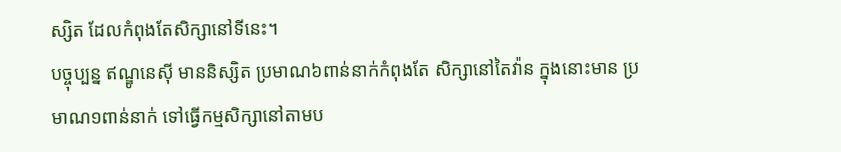ស្សិត ដែលកំពុងតែសិក្សានៅទីនេះ។
បច្ចុប្បន្ន ឥណ្ឌូនេស៊ី មាននិស្សិត ប្រមាណ៦ពាន់នាក់កំពុងតែ សិក្សានៅតៃវ៉ាន ក្នុងនោះមាន ប្រមាណ១ពាន់នាក់ ទៅធ្វើកម្មសិក្សានៅតាមប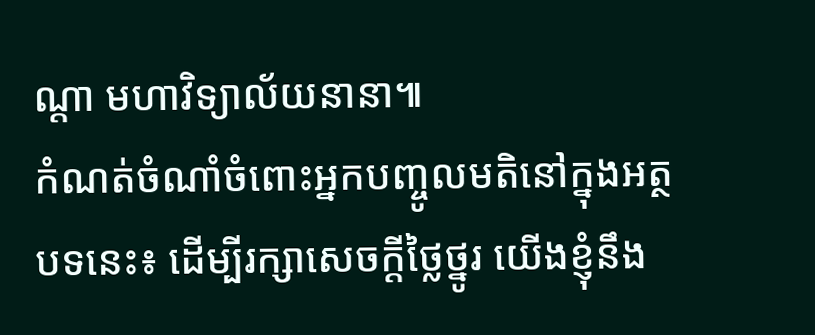ណ្តា មហាវិទ្យាល័យនានា៕
កំណត់ចំណាំចំពោះអ្នកបញ្ចូលមតិនៅក្នុងអត្ថបទនេះ៖ ដើម្បីរក្សាសេចក្ដីថ្លៃថ្នូរ យើងខ្ញុំនឹង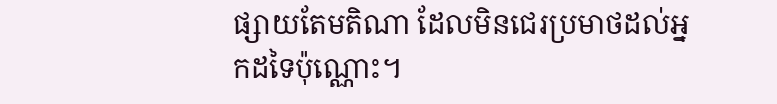ផ្សាយតែមតិណា ដែលមិនជេរប្រមាថដល់អ្នកដទៃប៉ុណ្ណោះ។